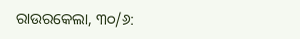ରାଉରକେଲା, ୩୦/୬: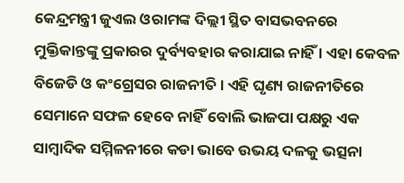କେନ୍ଦ୍ରମନ୍ତ୍ରୀ ଜୁଏଲ ଓରାମଙ୍କ ଦିଲ୍ଲୀ ସ୍ଥିତ ବାସଭବନରେ ମୁକ୍ତିକାନ୍ତଙ୍କୁ ପ୍ରକାରର ଦୁର୍ବ୍ୟବହାର କରାଯାଇ ନାହିଁ । ଏହା କେବଳ ବିଜେଡି ଓ କଂଗ୍ରେସର ରାଜନୀତି । ଏହି ଘୃଣ୍ୟ ରାଜନୀତିରେ ସେମାନେ ସଫଳ ହେବେ ନାହିଁ ବୋଲି ଭାଜପା ପକ୍ଷରୁ ଏକ ସାମ୍ବାଦିକ ସମ୍ମିଳନୀରେ କଡା ଭାବେ ଉଭୟ ଦଳକୁ ଭତ୍ସନା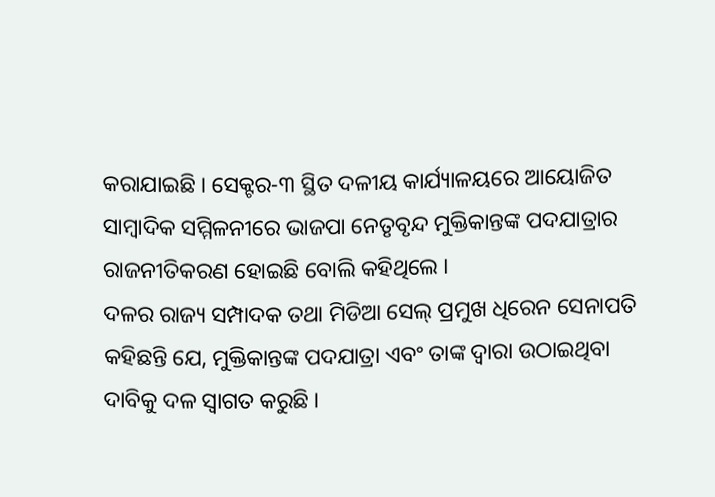କରାଯାଇଛି । ସେକ୍ଟର-୩ ସ୍ଥିତ ଦଳୀୟ କାର୍ଯ୍ୟାଳୟରେ ଆୟୋଜିତ ସାମ୍ବାଦିକ ସମ୍ମିଳନୀରେ ଭାଜପା ନେତୃବୃନ୍ଦ ମୁକ୍ତିକାନ୍ତଙ୍କ ପଦଯାତ୍ରାର ରାଜନୀତିକରଣ ହୋଇଛି ବୋଲି କହିଥିଲେ ।
ଦଳର ରାଜ୍ୟ ସମ୍ପାଦକ ତଥା ମିଡିଆ ସେଲ୍ ପ୍ରମୁଖ ଧିରେନ ସେନାପତି କହିଛନ୍ତି ଯେ, ମୁକ୍ତିକାନ୍ତଙ୍କ ପଦଯାତ୍ରା ଏବଂ ତାଙ୍କ ଦ୍ୱାରା ଉଠାଇଥିବା ଦାବିକୁ ଦଳ ସ୍ୱାଗତ କରୁଛି ।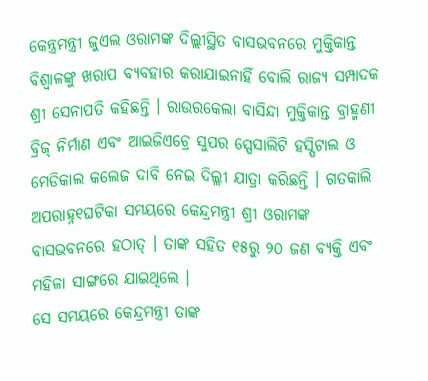କେନ୍ତ୍ରମନ୍ତ୍ରୀ ଜୁଏଲ ଓରାମଙ୍କ ଦିଲ୍ଲୀସ୍ଥିତ ବାସଭବନରେ ମୁକ୍ତିକାନ୍ତ ବିଶ୍ୱାଳଙ୍କୁ ଖରାପ ବ୍ୟବହାର କରାଯାଇନାହିଁ ବୋଲି ରାଜ୍ୟ ସମ୍ପାଦକ ଶ୍ରୀ ସେନାପତି କହିଛନ୍ତି । ରାଉରକେଲା ବାସିନ୍ଦା ମୁକ୍ତିକାନ୍ତ ବ୍ରାହ୍ମଣୀ ବ୍ରିଜ୍ ନିର୍ମାଣ ଏବଂ ଆଇଜିଏଚ୍ରେ ସୁପର ସ୍ପେସାଲିଟି ହସ୍ପିଟାଲ ଓ ମେଡିକାଲ କଲେଜ ଦାବି ନେଇ ଦିଲ୍ଲୀ ଯାତ୍ରା କରିଛନ୍ତି । ଗତକାଲି ଅପରାହ୍ନ୧ଘଟିକା ସମୟରେ କେନ୍ଦ୍ରମନ୍ତ୍ରୀ ଶ୍ରୀ ଓରାମଙ୍କ ବାସଭବନରେ ହଠାତ୍ । ତାଙ୍କ ସହିତ ୧୫ରୁ ୨୦ ଜଣ ବ୍ୟକ୍ତି ଏବଂ ମହିଳା ସାଙ୍ଗରେ ଯାଇଥିଲେ ।
ସେ ସମୟରେ କେନ୍ଦ୍ରମନ୍ତ୍ରୀ ତାଙ୍କ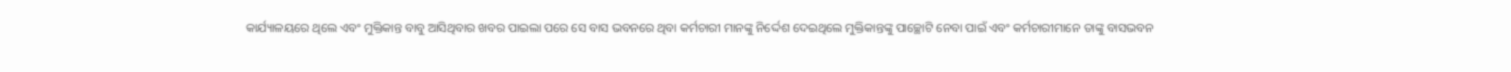କାର୍ଯ୍ୟାଳୟରେ ଥିଲେ ଏବଂ ମୁକ୍ତିକାନ୍ତ ବାବୁ ଆସିଥିବାର ଖବର ପାଇଲା ପରେ ସେ ବାସ ଭବନରେ ଥିବା କର୍ମଚାରୀ ମାନଙ୍କୁ ନିର୍ଦ୍ଦେଶ ଦେଇଥିଲେ ମୁକ୍ତିକାନ୍ତଙ୍କୁ ପାଚ୍ଛୋଟି ନେବା ପାଇଁ ଏବଂ କର୍ମଚାରୀମାନେ ତାଙ୍କୁ ବାସଭବନ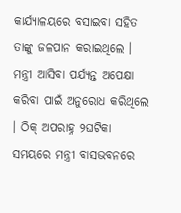କାର୍ଯ୍ୟାଳୟରେ ବସାଇବା ସହିତ ତାଙ୍କୁ ଜଳପାନ କରାଇଥିଲେ । ମନ୍ତ୍ରୀ ଆସିବା ପର୍ଯ୍ୟନ୍ତ ଅପେକ୍ଷା କରିବା ପାଇଁ ଅନୁରୋଧ କରିଥିଲେ । ଠିକ୍ ଅପରାହ୍ନ ୨ଘଟିକା ସମୟରେ ମନ୍ତ୍ରୀ ବାସଭବନରେ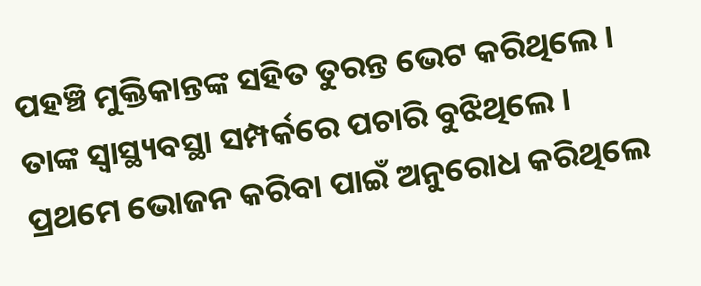ପହଞ୍ଚି ମୁକ୍ତିକାନ୍ତଙ୍କ ସହିତ ତୁରନ୍ତ ଭେଟ କରିଥିଲେ । ତାଙ୍କ ସ୍ୱାସ୍ଥ୍ୟବସ୍ଥା ସମ୍ପର୍କରେ ପଚାରି ବୁଝିଥିଲେ । ପ୍ରଥମେ ଭୋଜନ କରିବା ପାଇଁ ଅନୁରୋଧ କରିଥିଲେ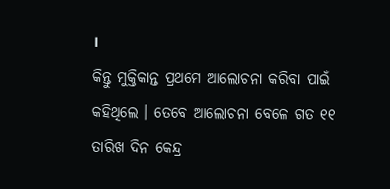।
କିନ୍ତୁ ମୁକ୍ତିକାନ୍ତ ପ୍ରଥମେ ଆଲୋଚନା କରିବା ପାଇଁ କହିଥିଲେ । ତେବେ ଆଲୋଚନା ବେଳେ ଗତ ୧୧ ତାରିଖ ଦିନ କେନ୍ଦ୍ର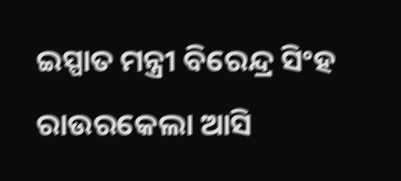ଇସ୍ପାତ ମନ୍ତ୍ରୀ ବିରେନ୍ଦ୍ର ସିଂହ ରାଉରକେଲା ଆସି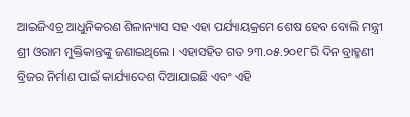ଆଇଜିଏଚ୍ର ଆଧୁନିକରଣ ଶିଳାନ୍ୟାସ ସହ ଏହା ପର୍ଯ୍ୟାୟକ୍ରମେ ଶେଷ ହେବ ବୋଲି ମନ୍ତ୍ରୀ ଶ୍ରୀ ଓରାମ ମୁକ୍ତିକାନ୍ତଙ୍କୁ ଜଣାଇଥିଲେ । ଏହାସହିତ ଗତ ୨୩.୦୫.୨୦୧୮ରି ଦିନ ବ୍ରାହ୍ମଣୀ ବ୍ରିଜର ନିର୍ମାଣ ପାଇଁ କାର୍ଯ୍ୟାଦେଶ ଦିଆଯାଇଛି ଏବଂ ଏହି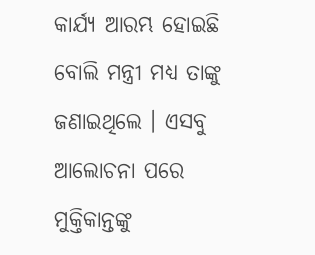କାର୍ଯ୍ୟ ଆରମ୍ଭ ହୋଇଛି ବୋଲି ମନ୍ତ୍ରୀ ମଧ୍ୟ ତାଙ୍କୁ ଜଣାଇଥିଲେ । ଏସବୁ ଆଲୋଚନା ପରେ ମୁକ୍ତିକାନ୍ତଙ୍କୁ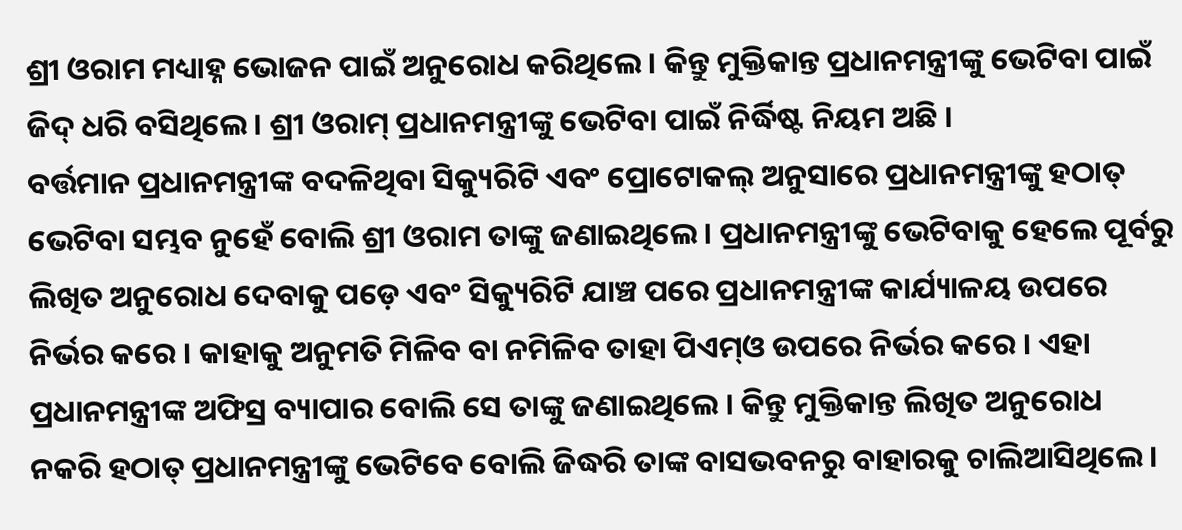ଶ୍ରୀ ଓରାମ ମଧ୍ୟାହ୍ନ ଭୋଜନ ପାଇଁ ଅନୁରୋଧ କରିଥିଲେ । କିନ୍ତୁ ମୁକ୍ତିକାନ୍ତ ପ୍ରଧାନମନ୍ତ୍ରୀଙ୍କୁ ଭେଟିବା ପାଇଁ ଜିଦ୍ ଧରି ବସିଥିଲେ । ଶ୍ରୀ ଓରାମ୍ ପ୍ରଧାନମନ୍ତ୍ରୀଙ୍କୁ ଭେଟିବା ପାଇଁ ନିର୍ଦ୍ଧିଷ୍ଟ ନିୟମ ଅଛି ।
ବର୍ତ୍ତମାନ ପ୍ରଧାନମନ୍ତ୍ରୀଙ୍କ ବଦଳିଥିବା ସିକ୍ୟୁରିଟି ଏବଂ ପ୍ରୋଟୋକଲ୍ ଅନୁସାରେ ପ୍ରଧାନମନ୍ତ୍ରୀଙ୍କୁ ହଠାତ୍ ଭେଟିବା ସମ୍ଭବ ନୁହେଁ ବୋଲି ଶ୍ରୀ ଓରାମ ତାଙ୍କୁ ଜଣାଇଥିଲେ । ପ୍ରଧାନମନ୍ତ୍ରୀଙ୍କୁ ଭେଟିବାକୁ ହେଲେ ପୂର୍ବରୁ ଲିଖିତ ଅନୁରୋଧ ଦେବାକୁ ପଡ଼େ ଏବଂ ସିକ୍ୟୁରିଟି ଯାଞ୍ଚ ପରେ ପ୍ରଧାନମନ୍ତ୍ରୀଙ୍କ କାର୍ଯ୍ୟାଳୟ ଉପରେ ନିର୍ଭର କରେ । କାହାକୁ ଅନୁମତି ମିଳିବ ବା ନମିଳିବ ତାହା ପିଏମ୍ଓ ଉପରେ ନିର୍ଭର କରେ । ଏହା ପ୍ରଧାନମନ୍ତ୍ରୀଙ୍କ ଅଫିସ୍ର ବ୍ୟାପାର ବୋଲି ସେ ତାଙ୍କୁ ଜଣାଇଥିଲେ । କିନ୍ତୁ ମୁକ୍ତିକାନ୍ତ ଲିଖିତ ଅନୁରୋଧ ନକରି ହଠାତ୍ ପ୍ରଧାନମନ୍ତ୍ରୀଙ୍କୁ ଭେଟିବେ ବୋଲି ଜିଦ୍ଧରି ତାଙ୍କ ବାସଭବନରୁ ବାହାରକୁ ଚାଲିଆସିଥିଲେ ।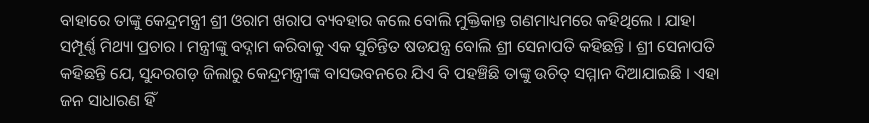ବାହାରେ ତାଙ୍କୁ କେନ୍ଦ୍ରମନ୍ତ୍ରୀ ଶ୍ରୀ ଓରାମ ଖରାପ ବ୍ୟବହାର କଲେ ବୋଲି ମୁକ୍ତିକାନ୍ତ ଗଣମାଧ୍ୟମରେ କହିଥିଲେ । ଯାହା ସମ୍ପୂର୍ଣ୍ଣ ମିଥ୍ୟା ପ୍ରଚାର । ମନ୍ତ୍ରୀଙ୍କୁ ବଦ୍ନାମ କରିବାକୁ ଏକ ସୁଚିନ୍ତିତ ଷଡଯନ୍ତ୍ର ବୋଲି ଶ୍ରୀ ସେନାପତି କହିଛନ୍ତି । ଶ୍ରୀ ସେନାପତି କହିଛନ୍ତି ଯେ, ସୁନ୍ଦରଗଡ଼ ଜିଲାରୁ କେନ୍ଦ୍ରମନ୍ତ୍ରୀଙ୍କ ବାସଭବନରେ ଯିଏ ବି ପହଞ୍ଚିଛି ତାଙ୍କୁ ଉଚିତ୍ ସମ୍ମାନ ଦିଆଯାଇଛି । ଏହା ଜନ ସାଧାରଣ ହିଁ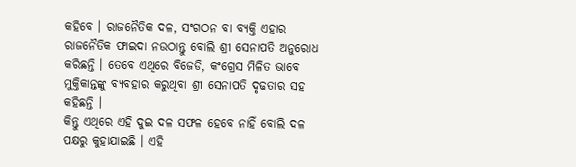କହିବେ । ରାଜନୈତିକ ଦଳ, ସଂଗଠନ ବା ବ୍ୟକ୍ତି ଏହାର ରାଜନୈତିକ ଫାଇଦା ନଉଠାନ୍ତୁ ବୋଲି ଶ୍ରୀ ସେନାପତି ଅନୁରୋଧ କରିଛନ୍ତି । ତେବେ ଏଥିରେ ବିଜେଡି, କଂଗ୍ରେସ ମିଳିତ ଭାବେ ମୁକ୍ତିକାନ୍ତଙ୍କୁ ବ୍ୟବହାର କରୁଥିବା ଶ୍ରୀ ସେନାପତି ଦୃଢତାର ସହ କହିଛନ୍ତି ।
କିନ୍ତୁ ଏଥିରେ ଏହି ଦୁଇ ଦଳ ସଫଳ ହେବେ ନାହିଁ ବୋଲି ଦଳ ପକ୍ଷରୁ କୁହାଯାଇଛି । ଏହି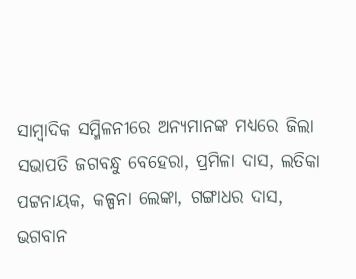ସାମ୍ବାଦିକ ସମ୍ମିଳନୀରେ ଅନ୍ୟମାନଙ୍କ ମଧ୍ୟରେ ଜିଲା ସଭାପତି ଜଗବନ୍ଧୁ ବେହେରା, ପ୍ରମିଳା ଦାସ, ଲତିକା ପଟ୍ଟନାୟକ, କଳ୍ପନା ଲେଙ୍କା, ଗଙ୍ଗାଧର ଦାସ, ଭଗବାନ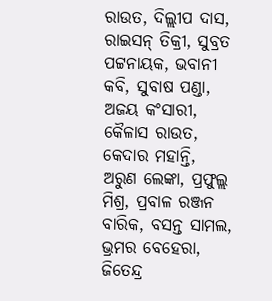ରାଉତ, ଦିଲ୍ଲୀପ ଦାସ, ରାଇସନ୍ ତିକ୍ରୀ, ସୁବ୍ରତ ପଟ୍ଟନାୟକ, ଭବାନୀ କବି, ସୁବାଷ ପଣ୍ଡା, ଅଜୟ କଂସାରୀ, କୈଳାସ ରାଉତ, କେଦାର ମହାନ୍ତି, ଅରୁଣ ଲେଙ୍କା, ପ୍ରଫୁଲ୍ଲ ମିଶ୍ର, ପ୍ରବାଳ ରଞ୍ଜନ ବାରିକ, ବସନ୍ତ ସାମଲ, ଭ୍ରମର ବେହେରା, ଜିତେନ୍ଦ୍ର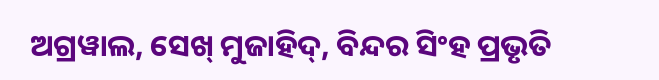ଅଗ୍ରୱାଲ, ସେଖ୍ ମୁଜାହିଦ୍, ବିନ୍ଦର ସିଂହ ପ୍ରଭୃତି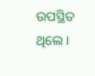ଉପସ୍ଥିତ ଥିଲେ ।